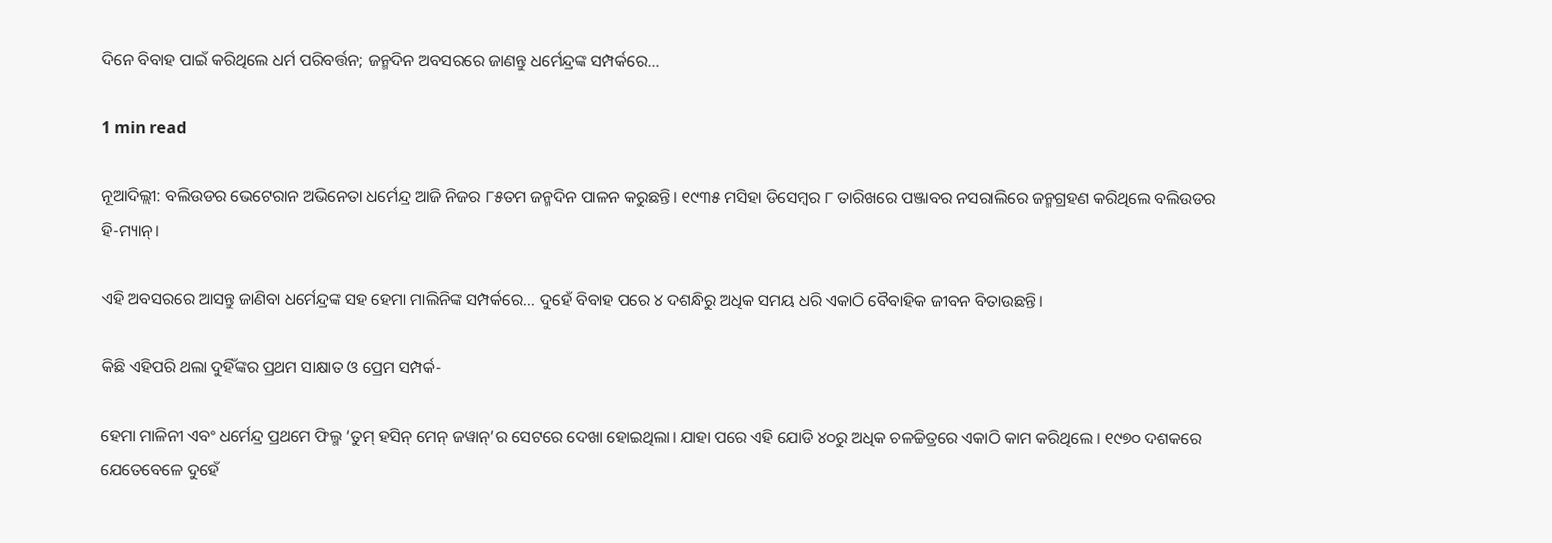ଦିନେ ବିବାହ ପାଇଁ କରିଥିଲେ ଧର୍ମ ପରିବର୍ତ୍ତନ; ଜନ୍ମଦିନ ଅବସରରେ ଜାଣନ୍ତୁ ଧର୍ମେନ୍ଦ୍ରଙ୍କ ସମ୍ପର୍କରେ…

1 min read

ନୂଆଦିଲ୍ଲୀ: ବଲିଉଡର ଭେଟେରାନ ଅଭିନେତା ଧର୍ମେନ୍ଦ୍ର ଆଜି ନିଜର ୮୫ତମ ଜନ୍ମଦିନ ପାଳନ କରୁଛନ୍ତି। ୧୯୩୫ ମସିହା ଡିସେମ୍ବର ୮ ତାରିଖରେ ପଞ୍ଜାବର ନସରାଲିରେ ଜନ୍ମଗ୍ରହଣ କରିଥିଲେ ବଲିଉଡର ହି-ମ୍ୟାନ୍।

ଏହି ଅବସରରେ ଆସନ୍ତୁ ଜାଣିବା ଧର୍ମେନ୍ଦ୍ରଙ୍କ ସହ ହେମା ମାଲିନିଙ୍କ ସମ୍ପର୍କରେ… ଦୁହେଁ ବିବାହ ପରେ ୪ ଦଶନ୍ଧିରୁ ଅଧିକ ସମୟ ଧରି ଏକାଠି ବୈବାହିକ ଜୀବନ ବିତାଉଛନ୍ତି।

କିଛି ଏହିପରି ଥଲା ଦୁହିଁଙ୍କର ପ୍ରଥମ ସାକ୍ଷାତ ଓ ପ୍ରେମ ସମ୍ପର୍କ-

ହେମା ମାଳିନୀ ଏବଂ ଧର୍ମେନ୍ଦ୍ର ପ୍ରଥମେ ଫିଲ୍ମ ‘ତୁମ୍ ହସିନ୍ ମେନ୍ ଜୱାନ୍’ର ସେଟରେ ଦେଖା ହୋଇଥିଲା। ଯାହା ପରେ ଏହି ଯୋଡି ୪୦ରୁ ଅଧିକ ଚଳଚ୍ଚିତ୍ରରେ ଏକାଠି କାମ କରିଥିଲେ । ୧୯୭୦ ଦଶକରେ ଯେତେବେଳେ ଦୁହେଁ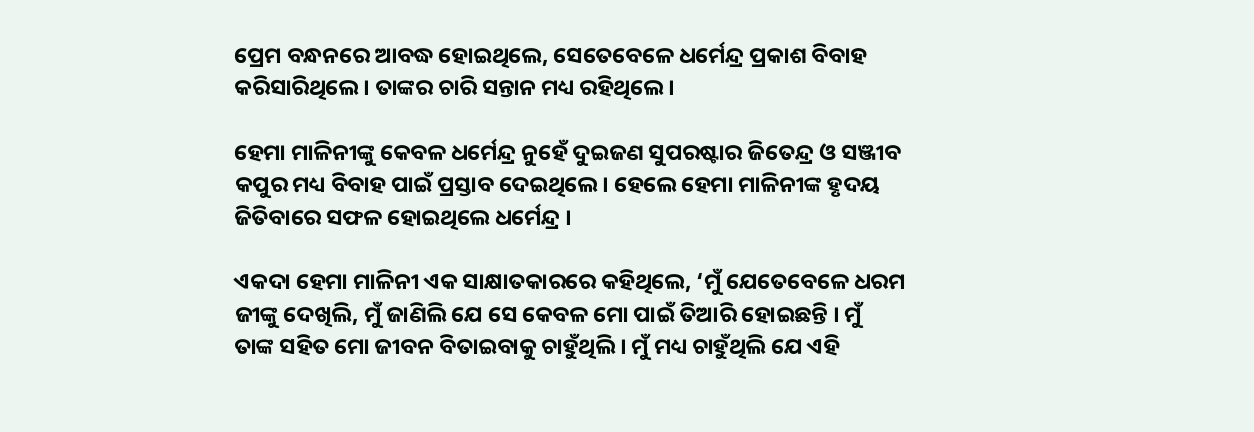ପ୍ରେମ ବନ୍ଧନରେ ଆବଦ୍ଧ ହୋଇଥିଲେ, ସେତେବେଳେ ଧର୍ମେନ୍ଦ୍ର ପ୍ରକାଶ ବିବାହ କରିସାରିଥିଲେ। ତାଙ୍କର ଚାରି ସନ୍ତାନ ମଧ୍ୟ ରହିଥିଲେ ।

ହେମା ମାଳିନୀଙ୍କୁ କେବଳ ଧର୍ମେନ୍ଦ୍ର ନୁହେଁ ଦୁଇଜଣ ସୁପରଷ୍ଟାର ଜିତେନ୍ଦ୍ର ଓ ସଞ୍ଜୀବ କପୁର ମଧ୍ୟ ବିବାହ ପାଇଁ ପ୍ରସ୍ତାବ ଦେଇଥିଲେ। ହେଲେ ହେମା ମାଳିନୀଙ୍କ ହୃଦୟ ଜିତିବାରେ ସଫଳ ହୋଇଥିଲେ ଧର୍ମେନ୍ଦ୍ର ।

ଏକଦା ହେମା ମାଳିନୀ ଏକ ସାକ୍ଷାତକାରରେ କହିଥିଲେ, ‘ମୁଁ ଯେତେବେଳେ ଧରମ ଜୀଙ୍କୁ ଦେଖିଲି, ମୁଁ ଜାଣିଲି ଯେ ସେ କେବଳ ମୋ ପାଇଁ ତିଆରି ହୋଇଛନ୍ତି । ମୁଁ ତାଙ୍କ ସହିତ ମୋ ଜୀବନ ବିତାଇବାକୁ ଚାହୁଁଥିଲି । ମୁଁ ମଧ୍ୟ ଚାହୁଁଥିଲି ଯେ ଏହି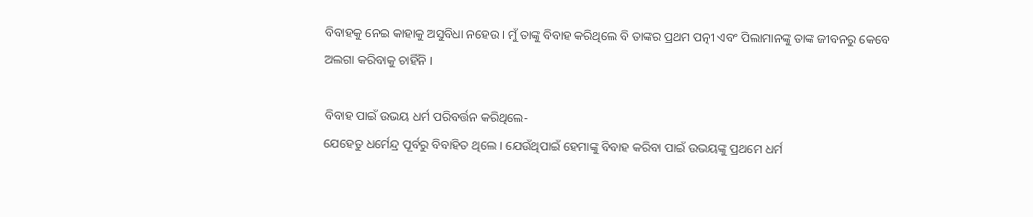ବିବାହକୁ ନେଇ କାହାକୁ ଅସୁବିଧା ନହେଉ । ମୁଁ ତାଙ୍କୁ ବିବାହ କରିଥିଲେ ବି ତାଙ୍କର ପ୍ରଥମ ପତ୍ନୀ ଏବଂ ପିଲାମାନଙ୍କୁ ତାଙ୍କ ଜୀବନରୁ କେବେ ଅଲଗା କରିବାକୁ ଚାହିଁନି ।

ବିବାହ ପାଇଁ ଉଭୟ ଧର୍ମ ପରିବର୍ତ୍ତନ କରିଥିଲେ-
ଯେହେତୁ ଧର୍ମେନ୍ଦ୍ର ପୂର୍ବରୁ ବିବାହିତ ଥିଲେ । ଯେଉଁଥିପାଇଁ ହେମାଙ୍କୁ ବିବାହ କରିବା ପାଇଁ ଉଭୟଙ୍କୁ ପ୍ରଥମେ ଧର୍ମ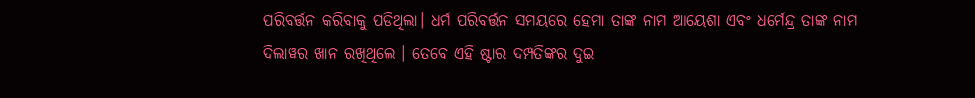ପରିବର୍ତ୍ତନ କରିବାକୁ ପଡିଥିଲା। ଧର୍ମ ପରିବର୍ତ୍ତନ ସମୟରେ ହେମା ତାଙ୍କ ନାମ ଆୟେଶା ଏବଂ ଧର୍ମେନ୍ଦ୍ର ତାଙ୍କ ନାମ ଦିଲାୱର ଖାନ ରଖିଥିଲେ । ତେବେ ଏହି ଷ୍ଟାର ଦମ୍ପତିଙ୍କର ଦୁଇ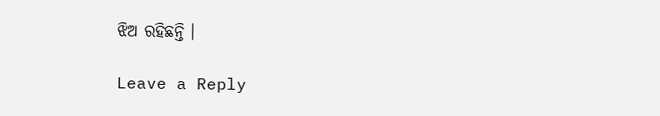ଝିଅ ରହିଛନ୍ତି ।

Leave a Reply